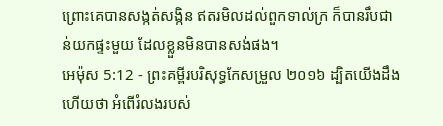ព្រោះគេបានសង្កត់សង្កិន ឥតរមិលដល់ពួកទាល់ក្រ ក៏បានរឹបជាន់យកផ្ទះមួយ ដែលខ្លួនមិនបានសង់ផង។
អេម៉ុស 5:12 - ព្រះគម្ពីរបរិសុទ្ធកែសម្រួល ២០១៦ ដ្បិតយើងដឹងហើយថា អំពើរំលងរបស់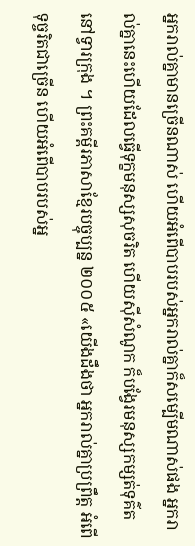អ្នករាល់គ្នាមានច្រើនណាស់ ហើយអំពើបាបរបស់អ្នករាល់គ្នាក៏សម្បើមណាស់ផង អ្នករាល់គ្នានេះហើយដែលធ្វើទុក្ខមនុស្សសុចរិត ហើយស៊ីសំណូក ក៏បង្វែរមនុស្សកម្សត់ទុគ៌តនៅទ្វារក្រុង ។ ព្រះគម្ពីរភាសាខ្មែរបច្ចុប្បន្ន ២០០៥ «យើងដឹងថា អ្នករាល់គ្នាប្រព្រឹត្ត អំពើទុច្ចរិតជាច្រើន ហើយអំពើបាបរបស់អ្ន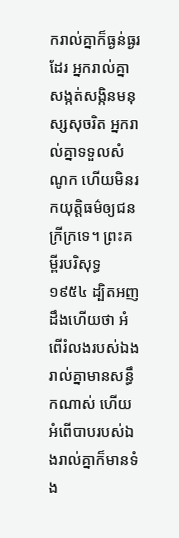ករាល់គ្នាក៏ធ្ងន់ធ្ងរដែរ អ្នករាល់គ្នាសង្កត់សង្កិនមនុស្សសុចរិត អ្នករាល់គ្នាទទួលសំណូក ហើយមិនរកយុត្តិធម៌ឲ្យជនក្រីក្រទេ។ ព្រះគម្ពីរបរិសុទ្ធ ១៩៥៤ ដ្បិតអញដឹងហើយថា អំពើរំលងរបស់ឯងរាល់គ្នាមានសន្ធឹកណាស់ ហើយអំពើបាបរបស់ឯងរាល់គ្នាក៏មានទំង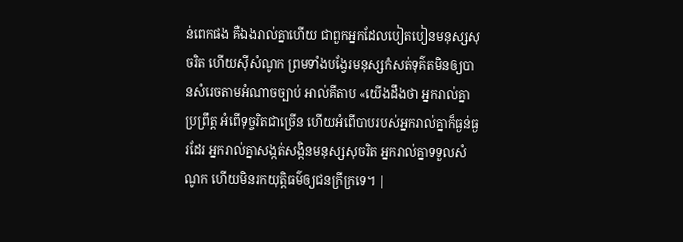ន់ពេកផង គឺឯងរាល់គ្នាហើយ ជាពួកអ្នកដែលបៀតបៀនមនុស្សសុចរិត ហើយស៊ីសំណូក ព្រមទាំងបង្វែរមនុស្សកំសត់ទុគ៌តមិនឲ្យបានសំរេចតាមអំណាចច្បាប់ អាល់គីតាប «យើងដឹងថា អ្នករាល់គ្នាប្រព្រឹត្ត អំពើទុច្ចរិតជាច្រើន ហើយអំពើបាបរបស់អ្នករាល់គ្នាក៏ធ្ងន់ធ្ងរដែរ អ្នករាល់គ្នាសង្កត់សង្កិនមនុស្សសុចរិត អ្នករាល់គ្នាទទួលសំណូក ហើយមិនរកយុត្តិធម៌ឲ្យជនក្រីក្រទេ។ |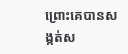ព្រោះគេបានសង្កត់ស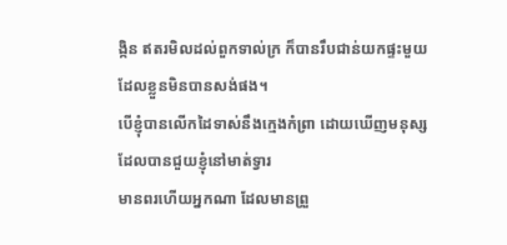ង្កិន ឥតរមិលដល់ពួកទាល់ក្រ ក៏បានរឹបជាន់យកផ្ទះមួយ ដែលខ្លួនមិនបានសង់ផង។
បើខ្ញុំបានលើកដៃទាស់នឹងក្មេងកំព្រា ដោយឃើញមនុស្ស ដែលបានជួយខ្ញុំនៅមាត់ទ្វារ
មានពរហើយអ្នកណា ដែលមានព្រួ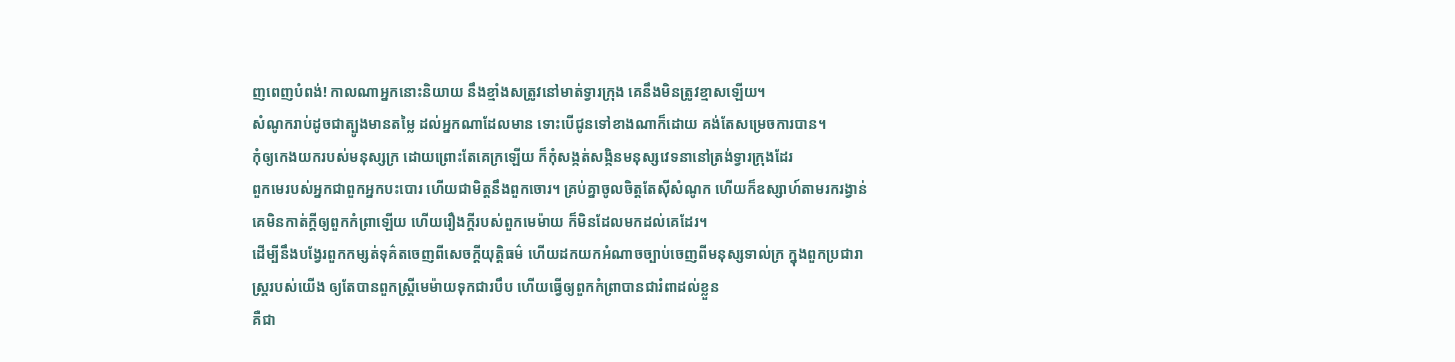ញពេញបំពង់! កាលណាអ្នកនោះនិយាយ នឹងខ្មាំងសត្រូវនៅមាត់ទ្វារក្រុង គេនឹងមិនត្រូវខ្មាសឡើយ។
សំណូករាប់ដូចជាត្បូងមានតម្លៃ ដល់អ្នកណាដែលមាន ទោះបើជូនទៅខាងណាក៏ដោយ គង់តែសម្រេចការបាន។
កុំឲ្យកេងយករបស់មនុស្សក្រ ដោយព្រោះតែគេក្រឡើយ ក៏កុំសង្កត់សង្កិនមនុស្សវេទនានៅត្រង់ទ្វារក្រុងដែរ
ពួកមេរបស់អ្នកជាពួកអ្នកបះបោរ ហើយជាមិត្តនឹងពួកចោរ។ គ្រប់គ្នាចូលចិត្តតែស៊ីសំណូក ហើយក៏ឧស្សាហ៍តាមរករង្វាន់ គេមិនកាត់ក្តីឲ្យពួកកំព្រាឡើយ ហើយរឿងក្តីរបស់ពួកមេម៉ាយ ក៏មិនដែលមកដល់គេដែរ។
ដើម្បីនឹងបង្វែរពួកកម្សត់ទុគ៌តចេញពីសេចក្ដីយុត្តិធម៌ ហើយដកយកអំណាចច្បាប់ចេញពីមនុស្សទាល់ក្រ ក្នុងពួកប្រជារាស្ត្ររបស់យើង ឲ្យតែបានពួកស្ត្រីមេម៉ាយទុកជារបឹប ហើយធ្វើឲ្យពួកកំព្រាបានជារំពាដល់ខ្លួន
គឺជា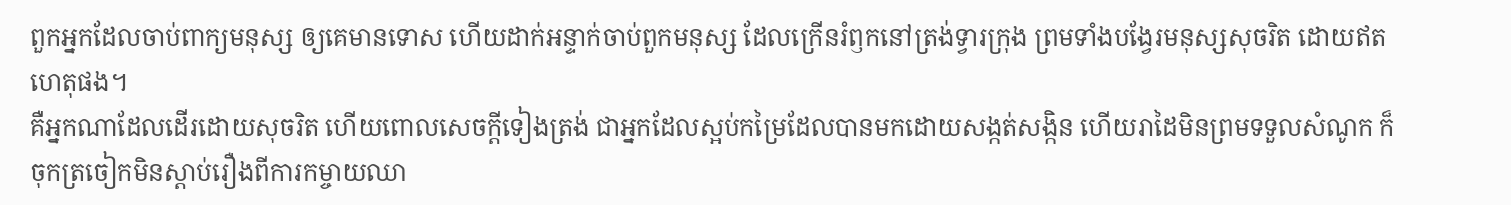ពួកអ្នកដែលចាប់ពាក្យមនុស្ស ឲ្យគេមានទោស ហើយដាក់អន្ទាក់ចាប់ពួកមនុស្ស ដែលក្រើនរំឭកនៅត្រង់ទ្វារក្រុង ព្រមទាំងបង្វែរមនុស្សសុចរិត ដោយឥតហេតុផង។
គឺអ្នកណាដែលដើរដោយសុចរិត ហើយពោលសេចក្ដីទៀងត្រង់ ជាអ្នកដែលស្អប់កម្រៃដែលបានមកដោយសង្កត់សង្កិន ហើយរាដៃមិនព្រមទទួលសំណូក ក៏ចុកត្រចៀកមិនស្តាប់រឿងពីការកម្ចាយឈា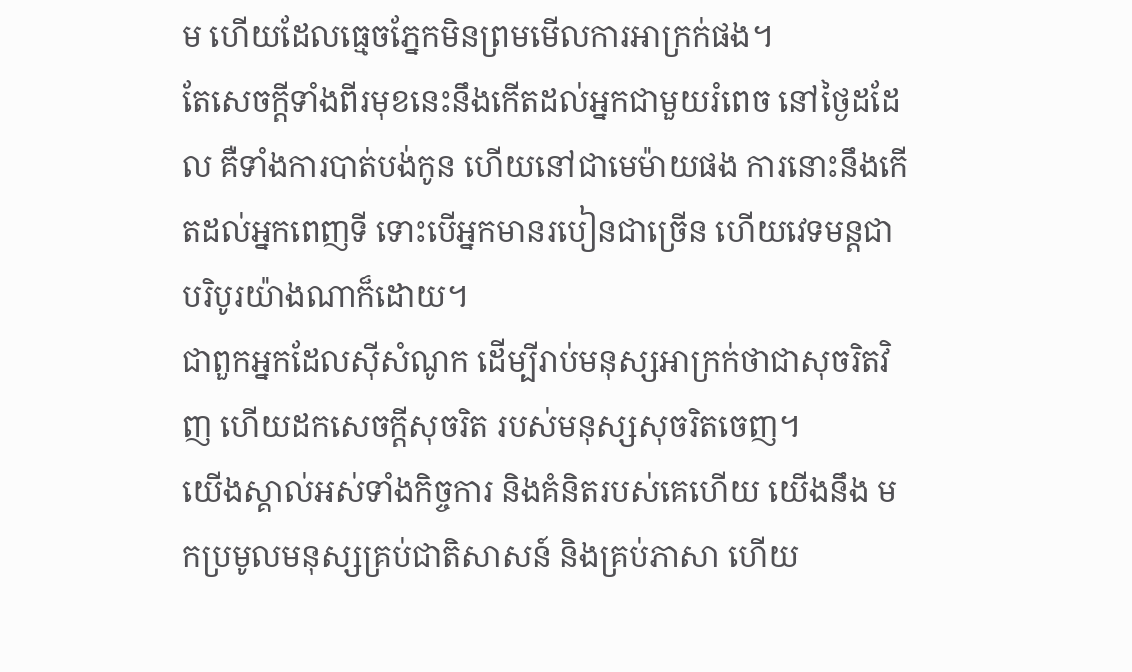ម ហើយដែលធ្មេចភ្នែកមិនព្រមមើលការអាក្រក់ផង។
តែសេចក្ដីទាំងពីរមុខនេះនឹងកើតដល់អ្នកជាមួយរំពេច នៅថ្ងៃដដែល គឺទាំងការបាត់បង់កូន ហើយនៅជាមេម៉ាយផង ការនោះនឹងកើតដល់អ្នកពេញទី ទោះបើអ្នកមានរបៀនជាច្រើន ហើយវេទមន្តជាបរិបូរយ៉ាងណាក៏ដោយ។
ជាពួកអ្នកដែលស៊ីសំណូក ដើម្បីរាប់មនុស្សអាក្រក់ថាជាសុចរិតវិញ ហើយដកសេចក្ដីសុចរិត របស់មនុស្សសុចរិតចេញ។
យើងស្គាល់អស់ទាំងកិច្ចការ និងគំនិតរបស់គេហើយ យើងនឹង មកប្រមូលមនុស្សគ្រប់ជាតិសាសន៍ និងគ្រប់ភាសា ហើយ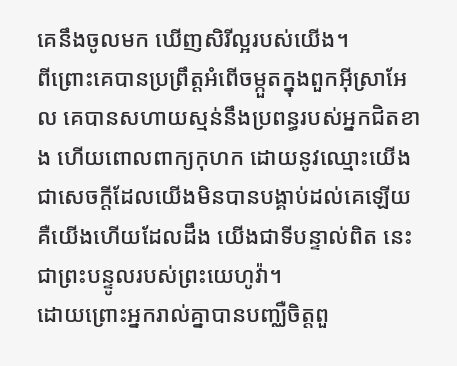គេនឹងចូលមក ឃើញសិរីល្អរបស់យើង។
ពីព្រោះគេបានប្រព្រឹត្តអំពើចម្កួតក្នុងពួកអ៊ីស្រាអែល គេបានសហាយស្មន់នឹងប្រពន្ធរបស់អ្នកជិតខាង ហើយពោលពាក្យកុហក ដោយនូវឈ្មោះយើង ជាសេចក្ដីដែលយើងមិនបានបង្គាប់ដល់គេឡើយ គឺយើងហើយដែលដឹង យើងជាទីបន្ទាល់ពិត នេះជាព្រះបន្ទូលរបស់ព្រះយេហូវ៉ា។
ដោយព្រោះអ្នករាល់គ្នាបានបញ្ឈឺចិត្តពួ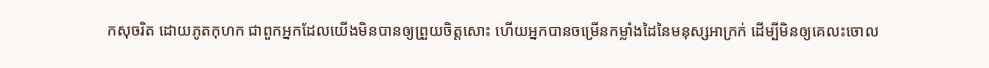កសុចរិត ដោយភូតកុហក ជាពួកអ្នកដែលយើងមិនបានឲ្យព្រួយចិត្តសោះ ហើយអ្នកបានចម្រើនកម្លាំងដៃនៃមនុស្សអាក្រក់ ដើម្បីមិនឲ្យគេលះចោល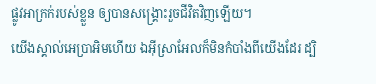ផ្លូវអាក្រក់របស់ខ្លួន ឲ្យបានសង្គ្រោះរួចជីវិតវិញឡើយ។
យើងស្គាល់អេប្រាអិមហើយ ឯអ៊ីស្រាអែលក៏មិនកំបាំងពីយើងដែរ ដ្បិ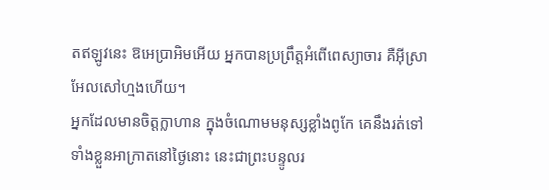តឥឡូវនេះ ឱអេប្រាអិមអើយ អ្នកបានប្រព្រឹត្តអំពើពេស្យាចារ គឺអ៊ីស្រាអែលសៅហ្មងហើយ។
អ្នកដែលមានចិត្តក្លាហាន ក្នុងចំណោមមនុស្សខ្លាំងពូកែ គេនឹងរត់ទៅទាំងខ្លួនអាក្រាតនៅថ្ងៃនោះ នេះជាព្រះបន្ទូលរ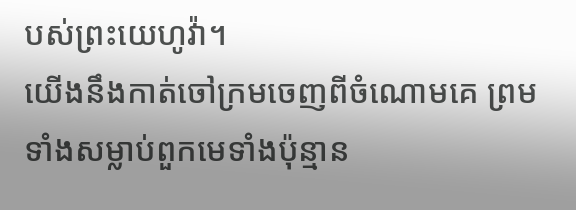បស់ព្រះយេហូវ៉ា។
យើងនឹងកាត់ចៅក្រមចេញពីចំណោមគេ ព្រមទាំងសម្លាប់ពួកមេទាំងប៉ុន្មាន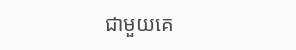ជាមួយគេ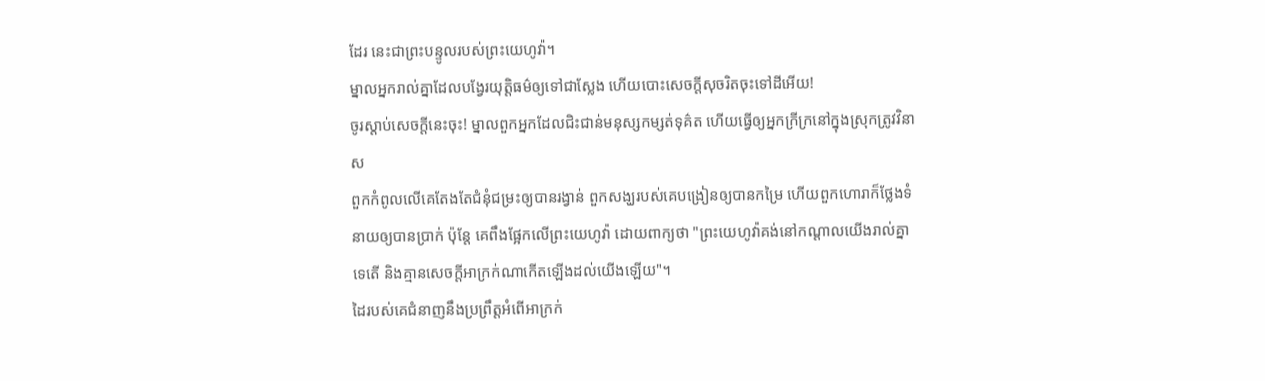ដែរ នេះជាព្រះបន្ទូលរបស់ព្រះយេហូវ៉ា។
ម្នាលអ្នករាល់គ្នាដែលបង្វែរយុត្តិធម៌ឲ្យទៅជាស្លែង ហើយបោះសេចក្ដីសុចរិតចុះទៅដីអើយ!
ចូរស្ដាប់សេចក្ដីនេះចុះ! ម្នាលពួកអ្នកដែលជិះជាន់មនុស្សកម្សត់ទុគ៌ត ហើយធ្វើឲ្យអ្នកក្រីក្រនៅក្នុងស្រុកត្រូវវិនាស
ពួកកំពូលលើគេតែងតែជំនុំជម្រះឲ្យបានរង្វាន់ ពួកសង្ឃរបស់គេបង្រៀនឲ្យបានកម្រៃ ហើយពួកហោរាក៏ថ្លែងទំនាយឲ្យបានប្រាក់ ប៉ុន្តែ គេពឹងផ្អែកលើព្រះយេហូវ៉ា ដោយពាក្យថា "ព្រះយេហូវ៉ាគង់នៅកណ្ដាលយើងរាល់គ្នាទេតើ និងគ្មានសេចក្ដីអាក្រក់ណាកើតឡើងដល់យើងឡើយ"។
ដៃរបស់គេជំនាញនឹងប្រព្រឹត្តអំពើអាក្រក់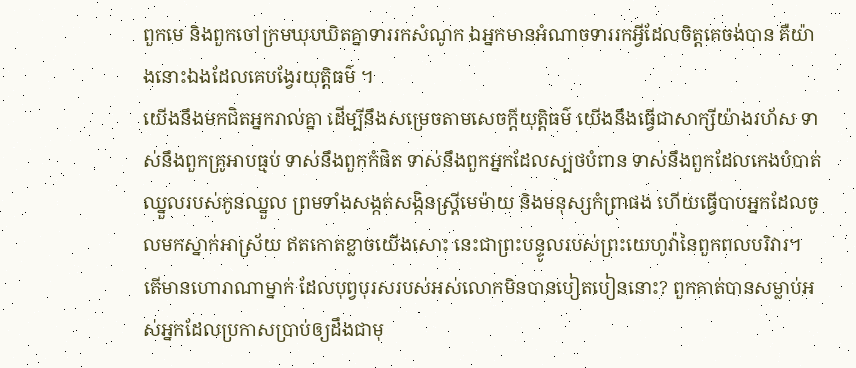ពួកមេ និងពួកចៅក្រមឃុបឃិតគ្នាទាររកសំណូក ឯអ្នកមានអំណាចទាររកអ្វីដែលចិត្តគេចង់បាន គឺយ៉ាងនោះឯងដែលគេបង្វែរយុត្តិធម៌ ។
យើងនឹងមកជិតអ្នករាល់គ្នា ដើម្បីនឹងសម្រេចតាមសេចក្ដីយុត្តិធម៌ យើងនឹងធ្វើជាសាក្សីយ៉ាងរហ័ស ទាស់នឹងពួកគ្រូអាបធ្មប់ ទាស់នឹងពួកកំផិត ទាស់នឹងពួកអ្នកដែលស្បថបំពាន ទាស់នឹងពួកដែលកេងបំបាត់ឈ្នួលរបស់កូនឈ្នួល ព្រមទាំងសង្កត់សង្កិនស្ត្រីមេម៉ាយ និងមនុស្សកំព្រាផង ហើយធ្វើបាបអ្នកដែលចូលមកស្នាក់អាស្រ័យ ឥតកោតខ្លាចយើងសោះ នេះជាព្រះបន្ទូលរបស់ព្រះយេហូវ៉ានៃពួកពលបរិវារ។
តើមានហោរាណាម្នាក់ ដែលបុព្វបុរសរបស់អស់លោកមិនបានបៀតបៀននោះ? ពួកគាត់បានសម្លាប់អស់អ្នកដែលប្រកាសប្រាប់ឲ្យដឹងជាមុ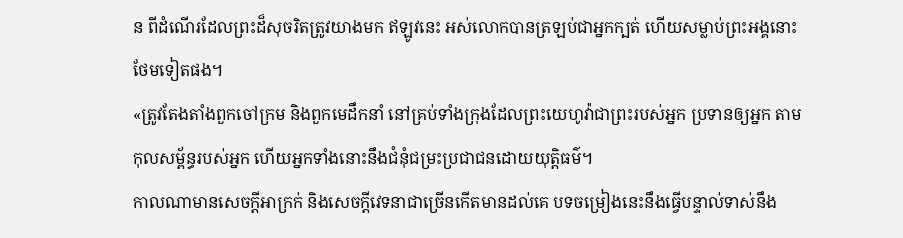ន ពីដំណើរដែលព្រះដ៏សុចរិតត្រូវយាងមក ឥឡូវនេះ អស់លោកបានត្រឡប់ជាអ្នកក្បត់ ហើយសម្លាប់ព្រះអង្គនោះថែមទៀតផង។
«ត្រូវតែងតាំងពួកចៅក្រម និងពួកមេដឹកនាំ នៅគ្រប់ទាំងក្រុងដែលព្រះយេហូវ៉ាជាព្រះរបស់អ្នក ប្រទានឲ្យអ្នក តាមកុលសម្ព័ន្ធរបស់អ្នក ហើយអ្នកទាំងនោះនឹងជំនុំជម្រះប្រជាជនដោយយុត្តិធម៌។
កាលណាមានសេចក្ដីអាក្រក់ និងសេចក្ដីវេទនាជាច្រើនកើតមានដល់គេ បទចម្រៀងនេះនឹងធ្វើបន្ទាល់ទាស់នឹង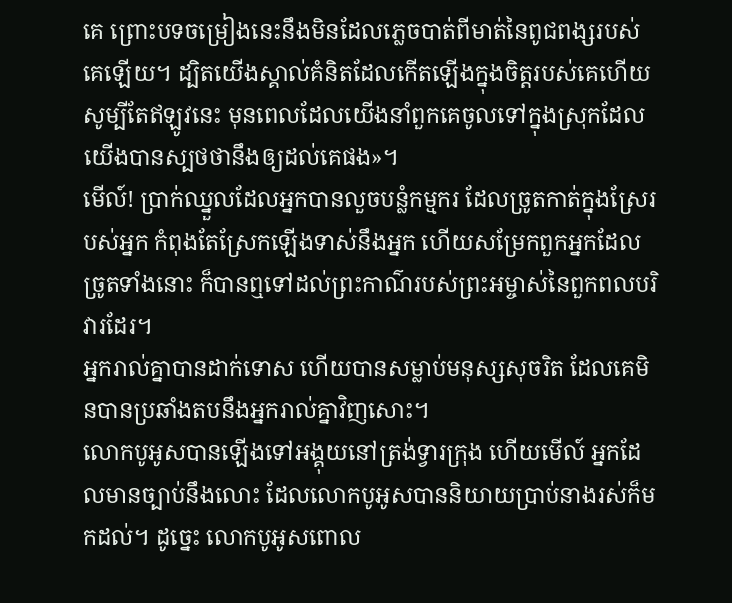គេ ព្រោះបទចម្រៀងនេះនឹងមិនដែលភ្លេចបាត់ពីមាត់នៃពូជពង្សរបស់គេឡើយ។ ដ្បិតយើងស្គាល់គំនិតដែលកើតឡើងក្នុងចិត្តរបស់គេហើយ សូម្បីតែឥឡូវនេះ មុនពេលដែលយើងនាំពួកគេចូលទៅក្នុងស្រុកដែលយើងបានស្បថថានឹងឲ្យដល់គេផង»។
មើល៍! ប្រាក់ឈ្នួលដែលអ្នកបានលួចបន្លំកម្មករ ដែលច្រូតកាត់ក្នុងស្រែរបស់អ្នក កំពុងតែស្រែកឡើងទាស់នឹងអ្នក ហើយសម្រែកពួកអ្នកដែលច្រូតទាំងនោះ ក៏បានឮទៅដល់ព្រះកាណ៌របស់ព្រះអម្ចាស់នៃពួកពលបរិវារដែរ។
អ្នករាល់គ្នាបានដាក់ទោស ហើយបានសម្លាប់មនុស្សសុចរិត ដែលគេមិនបានប្រឆាំងតបនឹងអ្នករាល់គ្នាវិញសោះ។
លោកបូអូសបានឡើងទៅអង្គុយនៅត្រង់ទ្វារក្រុង ហើយមើល៍ អ្នកដែលមានច្បាប់នឹងលោះ ដែលលោកបូអូសបាននិយាយប្រាប់នាងរស់ក៏មកដល់។ ដូច្នេះ លោកបូអូសពោល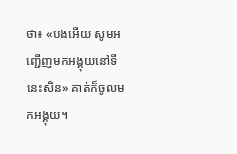ថា៖ «បងអើយ សូមអញ្ជើញមកអង្គុយនៅទីនេះសិន» គាត់ក៏ចូលមកអង្គុយ។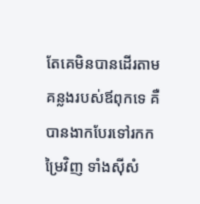តែគេមិនបានដើរតាមគន្លងរបស់ឪពុកទេ គឺបានងាកបែរទៅរកកម្រៃវិញ ទាំងស៊ីសំ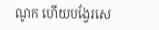ណូក ហើយបង្វែរសេ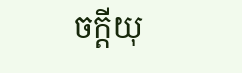ចក្ដីយុ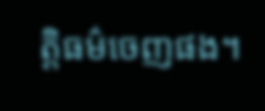ត្តិធម៌ចេញផង។